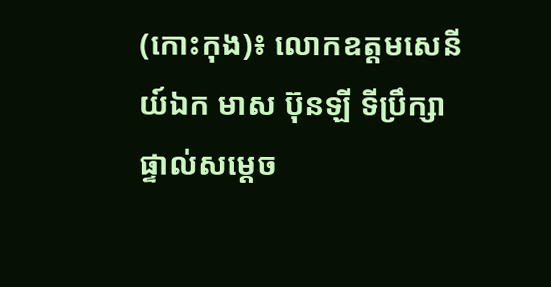(កោះកុង)៖ លោកឧត្តមសេនីយ៍ឯក មាស ប៊ុនឡី ទីប្រឹក្សាផ្ទាល់សម្ដេច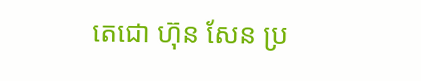តេជោ ហ៊ុន សែន ប្រ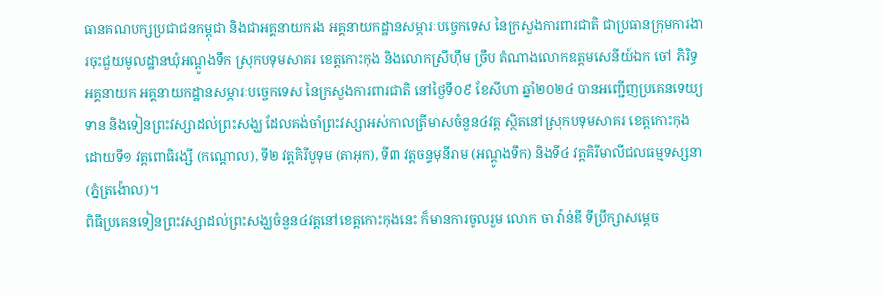ធានគណបក្សប្រជាជនកម្ពុជា និងជាអគ្គនាយករង អគ្គនាយកដ្ឋានសម្ភារៈបច្ចេកទេស នៃក្រសួងការពារជាតិ ជាប្រធានក្រុមការងារចុះជួយមូលដ្ឋានឃុំអណ្ដូងទឹក ស្រុកបទុមសាគរ ខេត្តកោះកុង និងលោកស្រីហ៊ឹម ច្រឹប តំណាងលោកឧត្តមសេនីយ៍ឯក ចៅ ភិរិទ្ធ អគ្គនាយក អគ្គនាយកដ្ឋានសម្ភារៈបច្ចេកទេស នៃក្រសួងការពារជាតិ នៅថ្ងៃទី០៩ ខែសីហា ឆ្នាំ២០២៤ បានអញ្ជើញប្រគេនទេយ្យទាន និងទៀនព្រះវស្សាដល់ព្រះសង្ឃ ដែលគង់ចាំព្រះវស្សាអស់កាលត្រីមាសចំនួន៤វត្ត ស្ថិតនៅស្រុកបទុមសាគរ ខេត្តកោះកុង ដោយទី១ វត្តពោធិរង្សី (កណ្ដោល), ទី២ វត្តគិរីបូទុម (តាអុក), ទី៣ វត្តចន្ទមុនីរាម (អណ្ដូងទឹក) និងទី៤ វត្តគិរីមាលីជលធម្មទស្សនា (ភ្នំត្រង៉ោល)។
ពិធីប្រគេនទៀនព្រះវស្សាដល់ព្រះសង្ឃចំនួន៤វត្តនៅខេត្តកោះកុងនេះ ក៏មានការចូលរួម លោក ចា វ៉ាន់ឌី ទីប្រឹក្សាសម្ដេច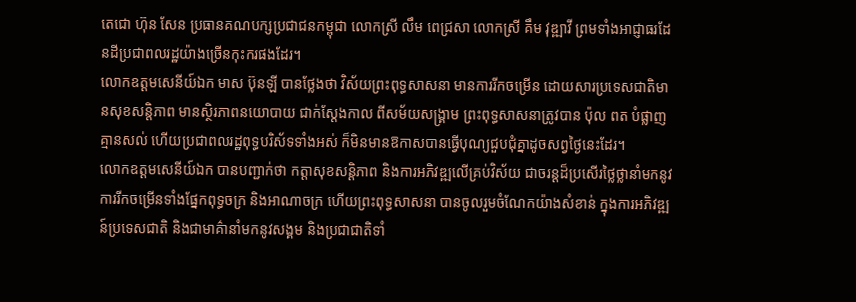តេជោ ហ៊ុន សែន ប្រធានគណបក្សប្រជាជនកម្ពុជា លោកស្រី លឹម ពេជ្រសា លោកស្រី គឹម វុឌ្ឍាវី ព្រមទាំងអាជ្ញាធរដែនដីប្រជាពលរដ្ឋយ៉ាងច្រើនកុះករផងដែរ។
លោកឧត្តមសេនីយ៍ឯក មាស ប៊ុនឡី បានថ្លែងថា វិស័យព្រះពុទ្ធសាសនា មានការរីកចម្រើន ដោយសារប្រទេសជាតិមានសុខសន្តិភាព មានស្ថិរភាពនយោបាយ ជាក់ស្តែងកាល ពីសម័យសង្គ្រាម ព្រះពុទ្ធសាសនាត្រូវបាន ប៉ុល ពត បំផ្លាញគ្មានសល់ ហើយប្រជាពលរដ្ឋពុទ្ធបរិស័ទទាំងអស់ ក៏មិនមានឱកាសបានធ្វើបុណ្យជួបជុំគ្នាដូចសព្វថ្ងៃនេះដែរ។
លោកឧត្តមសេនីយ៍ឯក បានបញ្ជាក់ថា កត្តាសុខសន្តិភាព និងការអភិវឌ្ឍលើគ្រប់វិស័យ ជាចរន្តដ៏ប្រសើរថ្លៃថ្លានាំមកនូវការរីកចម្រើនទាំងផ្នែកពុទ្ធចក្រ និងអាណាចក្រ ហើយព្រះពុទ្ធសាសនា បានចូលរួមចំណែកយ៉ាងសំខាន់ ក្នុងការអភិវឌ្ឍន៍ប្រទេសជាតិ និងជាមាគ៌ានាំមកនូវសង្គម និងប្រជាជាតិទាំ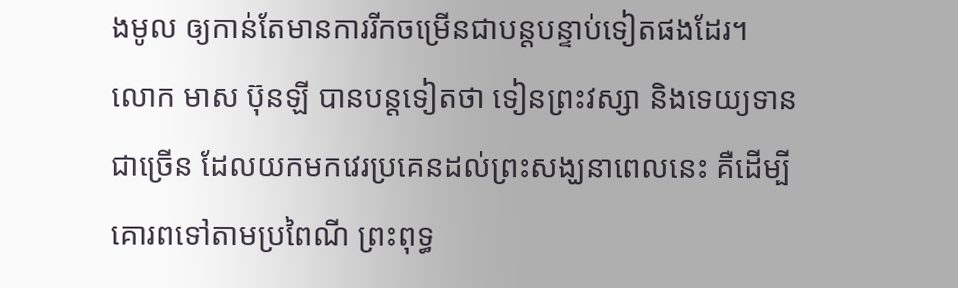ងមូល ឲ្យកាន់តែមានការរីកចម្រើនជាបន្តបន្ទាប់ទៀតផងដែរ។
លោក មាស ប៊ុនឡី បានបន្តទៀតថា ទៀនព្រះវស្សា និងទេយ្យទានជាច្រើន ដែលយកមកវេរប្រគេនដល់ព្រះសង្ឃនាពេលនេះ គឺដើម្បីគោរពទៅតាមប្រពៃណី ព្រះពុទ្ធ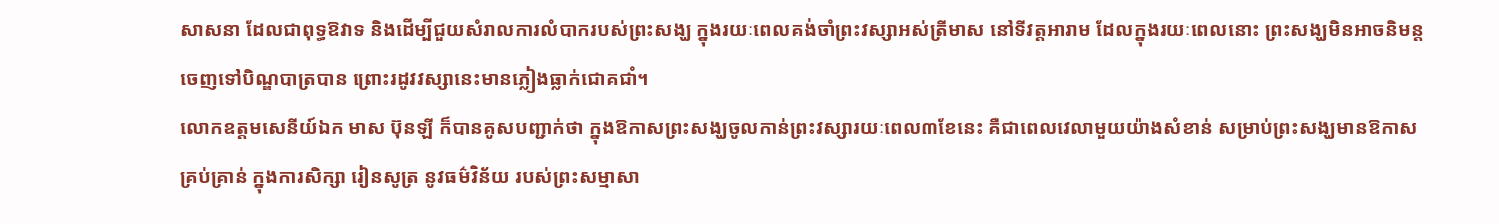សាសនា ដែលជាពុទ្ធឱវាទ និងដើម្បីជួយសំរាលការលំបាករបស់ព្រះសង្ឃ ក្នុងរយៈពេលគង់ចាំព្រះវស្សាអស់ត្រីមាស នៅទីវត្តអារាម ដែលក្នុងរយៈពេលនោះ ព្រះសង្ឃមិនអាចនិមន្តចេញទៅបិណ្ឌបាត្របាន ព្រោះរដូវវស្សានេះមានភ្លៀងធ្លាក់ជោគជាំ។
លោកឧត្តមសេនីយ៍ឯក មាស ប៊ុនឡី ក៏បានគូសបញ្ជាក់ថា ក្នុងឱកាសព្រះសង្ឃចូលកាន់ព្រះវស្សារយៈពេល៣ខែនេះ គឺជាពេលវេលាមួយយ៉ាងសំខាន់ សម្រាប់ព្រះសង្ឃមានឱកាសគ្រប់គ្រាន់ ក្នុងការសិក្សា រៀនសូត្រ នូវធម៌វិន័យ របស់ព្រះសម្មាសា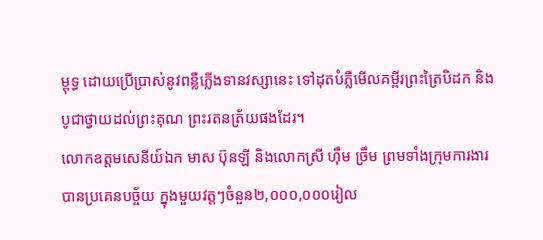ម្ពុទ្ធ ដោយប្រើប្រាស់នូវពន្លឺភ្លើងទានវស្សានេះ ទៅដុតបំភ្លឺមើលគម្ពីរព្រះត្រៃបិដក និងបូជាថ្វាយដល់ព្រះគុណ ព្រះរតនត្រ័យផងដែរ។
លោកឧត្តមសេនីយ៍ឯក មាស ប៊ុនឡី និងលោកស្រី ហុឹម ច្រឹម ព្រមទាំងក្រុមការងារបានប្រគេនបច្ច័យ ក្នុងមួយវត្តៗចំនួន២,០០០,០០០រៀល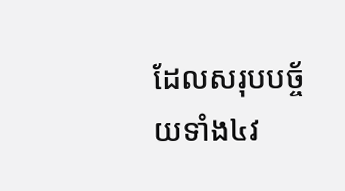ដែលសរុបបច្ច័យទាំង៤វ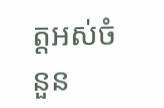ត្តអស់ចំនួន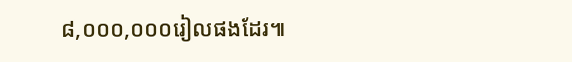៨,០០០,០០០រៀលផងដែរ៕